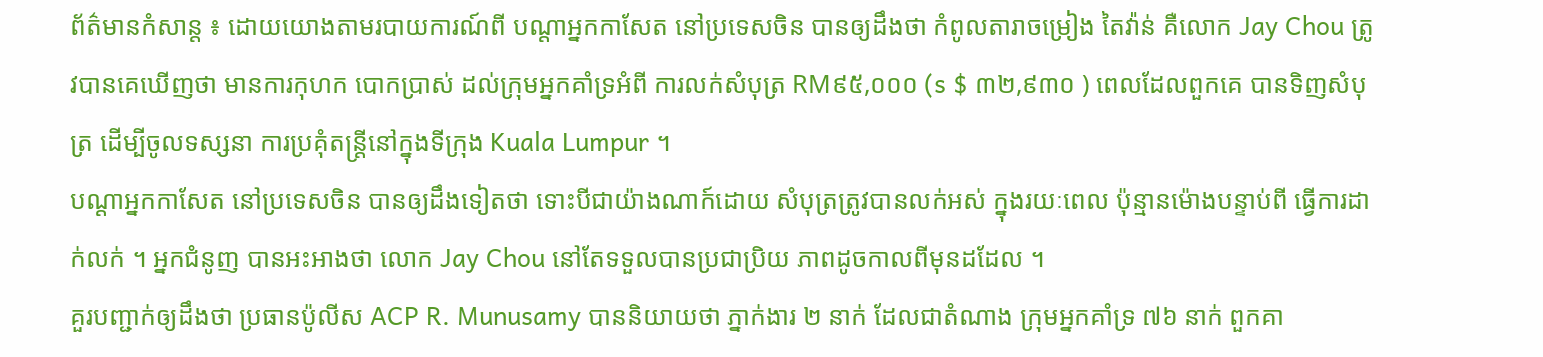ព័ត៌មានកំសាន្ត ៖ ដោយយោងតាមរបាយការណ៍ពី បណ្តាអ្នកកាសែត នៅប្រទេសចិន បានឲ្យដឹងថា កំពូលតារាចម្រៀង តៃវ៉ាន់ គឺលោក Jay Chou ត្រូវបានគេឃើញថា មានការកុហក បោកប្រាស់ ដល់ក្រុមអ្នកគាំទ្រអំពី ការលក់សំបុត្រ RM៩៥,០០០ (s $ ៣២,៩៣០ ) ពេលដែលពួកគេ បានទិញសំបុត្រ ដើម្បីចូលទស្សនា ការប្រគុំតន្រ្តីនៅក្នុងទីក្រុង Kuala Lumpur ។
បណ្តាអ្នកកាសែត នៅប្រទេសចិន បានឲ្យដឹងទៀតថា ទោះបីជាយ៉ាងណាក៍ដោយ សំបុត្រត្រូវបានលក់អស់ ក្នុងរយៈពេល ប៉ុន្មានម៉ោងបន្ទាប់ពី ធ្វើការដាក់លក់ ។ អ្នកជំនូញ បានអះអាងថា លោក Jay Chou នៅតែទទួលបានប្រជាប្រិយ ភាពដូចកាលពីមុនដដែល ។
គួរបញ្ជាក់ឲ្យដឹងថា ប្រធានប៉ូលីស ACP R. Munusamy បាននិយាយថា ភ្នាក់ងារ ២ នាក់ ដែលជាតំណាង ក្រុមអ្នកគាំទ្រ ៧៦ នាក់ ពួកគា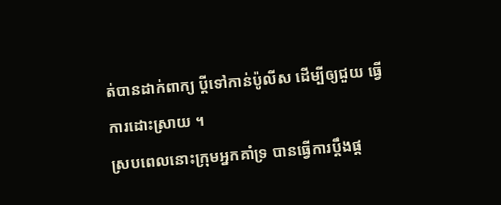ត់បានដាក់ពាក្យ ប្តីទៅកាន់ប៉ូលីស ដើម្បីឲ្យជួយ ធ្វើការដោះស្រាយ ។
ស្របពេលនោះក្រុមអ្នកគាំទ្រ បានធ្វើការប្តឹងផ្ត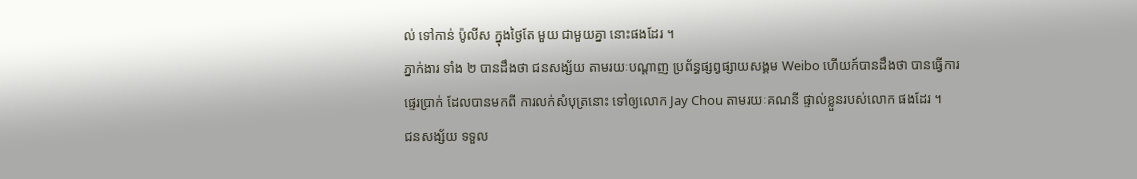ល់ ទៅកាន់ ប៉ូលីស ក្នុងថ្ងៃតែ មួយ ជាមួយគ្នា នោះផងដែរ ។
ភ្នាក់ងារ ទាំង ២ បានដឹងថា ជនសង្ស័យ តាមរយៈបណ្តាញ ប្រព័ន្ធផ្សព្វផ្សាយសង្គម Weibo ហើយក៍បានដឹងថា បានធ្វើការផ្ទេរប្រាក់ ដែលបានមកពី ការលក់សំបុត្រនោះ ទៅឲ្យលោក Jay Chou តាមរយៈគណនី ផ្ទាល់ខ្លួនរបស់លោក ផងដែរ ។
ជនសង្ស័យ ទទួល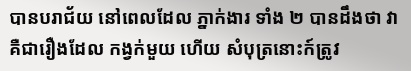បានបរាជ័យ នៅពេលដែល ភ្នាក់ងារ ទាំង ២ បានដឹងថា វាគឺជារឿងដែល កង្វក់មួយ ហើយ សំបុត្រនោះក៍ត្រូវ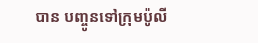បាន បញ្ចូនទៅក្រុមប៉ូលី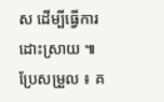ស ដើម្បីធ្វើការដោះស្រាយ ៕
ប្រែសម្រួល ៖ គ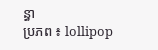ន្ធា
ប្រភព ៖ lollipop